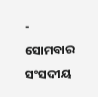-
ସୋମବାର ସଂସଦୀୟ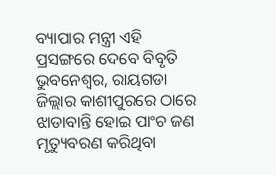ବ୍ୟାପାର ମନ୍ତ୍ରୀ ଏହି ପ୍ରସଙ୍ଗରେ ଦେବେ ବିବୃତି
ଭୁବନେଶ୍ୱର, ରାୟଗଡା ଜିଲ୍ଲାର କାଶୀପୁରରେ ଠାରେ ଝାଡାବାନ୍ତି ହୋଇ ପାଂଚ ଜଣ ମୃତ୍ୟୁବରଣ କରିଥିବା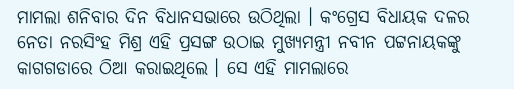ମାମଲା ଶନିବାର ଦିନ ବିଧାନସଭାରେ ଉଠିଥିଲା । କଂଗ୍ରେସ ବିଧାୟକ ଦଳର ନେତା ନରସିଂହ ମିଶ୍ର ଏହି ପ୍ରସଙ୍ଗ ଉଠାଇ ମୁଖ୍ୟମନ୍ତ୍ରୀ ନବୀନ ପଟ୍ଟନାୟକଙ୍କୁ କାଗଗଡାରେ ଠିଆ କରାଇଥିଲେ । ସେ ଏହି ମାମଲାରେ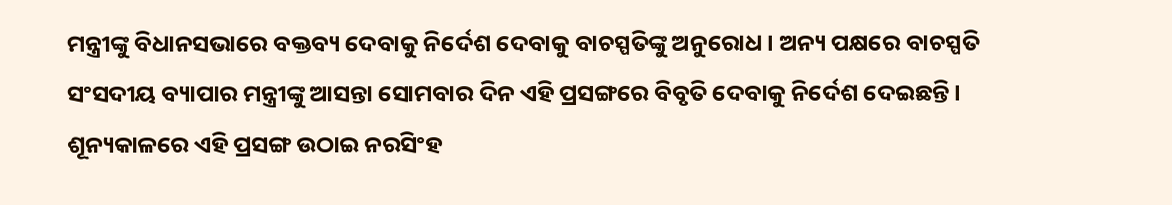ମନ୍ତ୍ରୀଙ୍କୁ ବିଧାନସଭାରେ ବକ୍ତବ୍ୟ ଦେବାକୁ ନିର୍ଦେଶ ଦେବାକୁ ବାଚସ୍ପତିଙ୍କୁ ଅନୁରୋଧ । ଅନ୍ୟ ପକ୍ଷରେ ବାଚସ୍ପତି ସଂସଦୀୟ ବ୍ୟାପାର ମନ୍ତ୍ରୀଙ୍କୁ ଆସନ୍ତା ସୋମବାର ଦିନ ଏହି ପ୍ରସଙ୍ଗରେ ବିବୃତି ଦେବାକୁ ନିର୍ଦେଶ ଦେଇଛନ୍ତି ।
ଶୂନ୍ୟକାଳରେ ଏହି ପ୍ରସଙ୍ଗ ଉଠାଇ ନରସିଂହ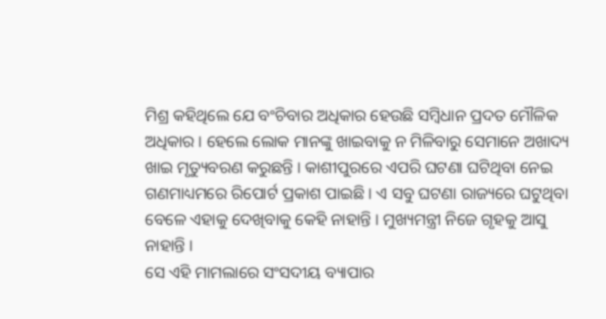ମିଶ୍ର କହିଥିଲେ ଯେ ବଂଚିବାର ଅଧିକାର ହେଉଛି ସମ୍ବିଧାନ ପ୍ରଦତ ମୌଳିକ ଅଧିକାର । ହେଲେ ଲୋକ ମାନଙ୍କୁ ଖାଇବାକୁ ନ ମିଳିବାରୁ ସେମାନେ ଅଖାଦ୍ୟ ଖାଇ ମୃତ୍ୟୁବରଣ କରୁଛନ୍ତି । କାଶୀପୁରରେ ଏପରି ଘଟଣା ଘଟିଥିବା ନେଇ ଗଣମାଧ୍ୟମରେ ରିପୋର୍ଟ ପ୍ରକାଶ ପାଇଛି । ଏ ସବୁ ଘଟଣା ରାଜ୍ୟରେ ଘଟୁଥିବା ବେଳେ ଏହାକୁ ଦେଖିବାକୁ କେହି ନାହାନ୍ତି । ମୁଖ୍ୟମନ୍ତ୍ରୀ ନିଜେ ଗୃହକୁ ଆସୁ ନାହାନ୍ତି ।
ସେ ଏହି ମାମଲାରେ ସଂସଦୀୟ ବ୍ୟାପାର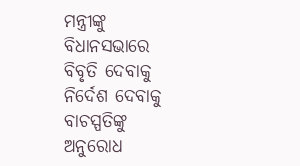ମନ୍ତ୍ରୀଙ୍କୁ ବିଧାନସଭାରେ ବିବୃତି ଦେବାକୁ ନିର୍ଦେଶ ଦେବାକୁ ବାଚସ୍ପତିଙ୍କୁ ଅନୁରୋଧ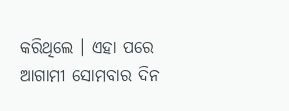କରିଥିଲେ । ଏହା ପରେ ଆଗାମୀ ସୋମବାର ଦିନ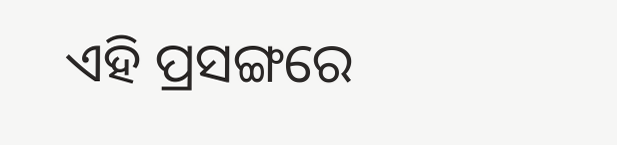ଏହି ପ୍ରସଙ୍ଗରେ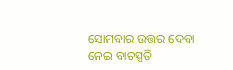ସୋମବାର ଉତ୍ତର ଦେବା ନେଇ ବାଚସ୍ପତି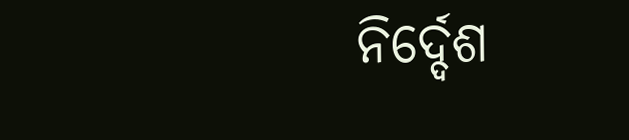ନିର୍ଦ୍ଦେଶ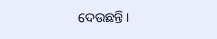ଦେଉଛନ୍ତି ।